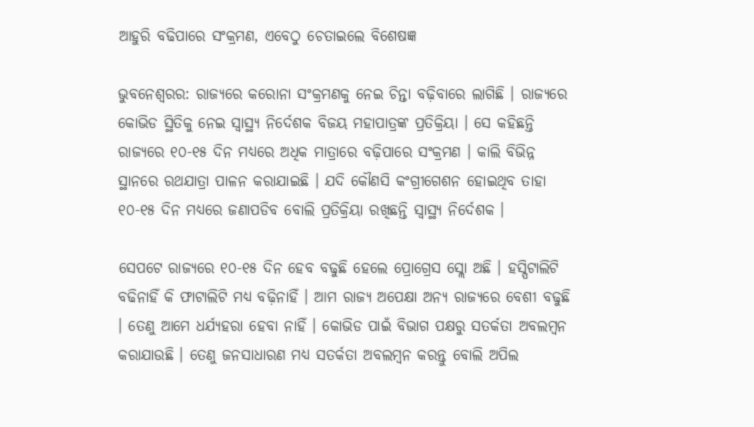ଆହୁରି ବଢିପାରେ ସଂକ୍ରମଣ, ଏବେଠୁ ଚେତାଇଲେ ବିଶେଷଜ୍ଞ

ଭୁବନେଶ୍ୱରର: ରାଜ୍ୟରେ କରୋନା ସଂକ୍ରମଣକୁ ନେଇ ଚିନ୍ତା ବଢ଼ିବାରେ ଲାଗିଛି । ରାଜ୍ୟରେ କୋଭିଡ ସ୍ଥିତିକୁ ନେଇ ସ୍ୱାସ୍ଥ୍ୟ ନିର୍ଦେଶକ ବିଜୟ ମହାପାତ୍ରଙ୍କ ପ୍ରତିକ୍ରିୟା । ସେ କହିଛନ୍ତି ରାଜ୍ୟରେ ୧୦-୧୫ ଦିନ ମଧ୍ୟରେ ଅଧିକ ମାତ୍ରାରେ ବଢ଼ିପାରେ ସଂକ୍ରମଣ । କାଲି ବିଭିନ୍ନ ସ୍ଥାନରେ ରଥଯାତ୍ରା ପାଳନ କରାଯାଇଛି । ଯଦି କୌଣସି କଂଗ୍ରୀଗେଶନ ହୋଇଥିବ ତାହା ୧୦-୧୫ ଦିନ ମଧ୍ୟରେ ଜଣାପଡିବ ବୋଲି ପ୍ରତିକ୍ରିୟା ରଖିଛନ୍ତି ସ୍ୱାସ୍ଥ୍ୟ ନିର୍ଦେଶକ ।

ସେପଟେ ରାଜ୍ୟରେ ୧୦-୧୫ ଦିନ ହେବ ବଢୁଛି ହେଲେ ପ୍ରୋଗ୍ରେସ ସ୍ଲୋ ଅଛି । ହସ୍ପିଟାଲିଟି ବଢିନାହିଁ କି ଫାଟାଲିଟି ମଧ୍ୟ ବଢ଼ିନାହିଁ । ଆମ ରାଜ୍ୟ ଅପେକ୍ଷା ଅନ୍ୟ ରାଜ୍ୟରେ ବେଶୀ ବଢୁଛି । ତେଣୁ ଆମେ ଧର୍ଯ୍ୟହରା ହେବା ନାହିଁ । କୋଭିଡ ପାଇଁ ବିଭାଗ ପକ୍ଷରୁ ସତର୍କତା ଅବଲମ୍ବନ କରାଯାଉଛି । ତେଣୁ ଜନସାଧାରଣ ମଧ୍ୟ ସତର୍କତା ଅବଲମ୍ବନ କରନ୍ତୁ ବୋଲି ଅପିଲ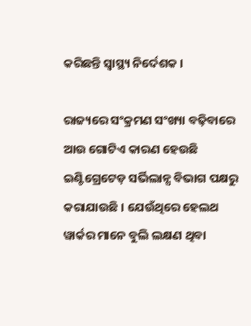କରିଛନ୍ତି ସ୍ୱାସ୍ଥ୍ୟ ନିର୍ଦେଶକ ।

ରାଜ୍ୟରେ ସଂକ୍ରମଣ ସଂଖ୍ୟା ବଢ଼ିବାରେ ଆଉ ଗୋଟିଏ କାରଣ ହେଉଛି ଇଣ୍ଟିଗ୍ରେଟେଡ଼ ସର୍ଭିଲାନ୍ସ ବିଭାଗ ପକ୍ଷରୁ କରାଯାଉଛି । ଯେଉଁଥିରେ ହେଲଥ ୱାର୍କର ମାନେ ବୁଲି ଲକ୍ଷଣ ଥିବା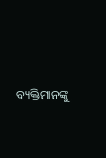ବ୍ୟକ୍ତିମାନଙ୍କୁ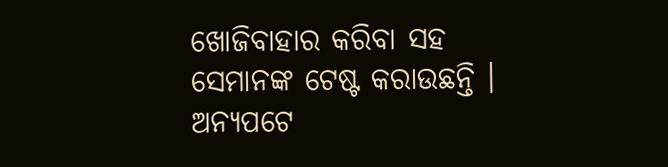ଖୋଜିବାହାର କରିବା ସହ ସେମାନଙ୍କ ଟେଷ୍ଟ କରାଉଛନ୍ତି । ଅନ୍ୟପଟେ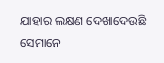ଯାହାର ଲକ୍ଷଣ ଦେଖାଦେଉଛି ସେମାନେ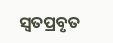ସ୍ୱତପ୍ରବୃତ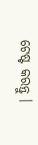ଟେଷ୍ଟ କରନ୍ତୁ ।